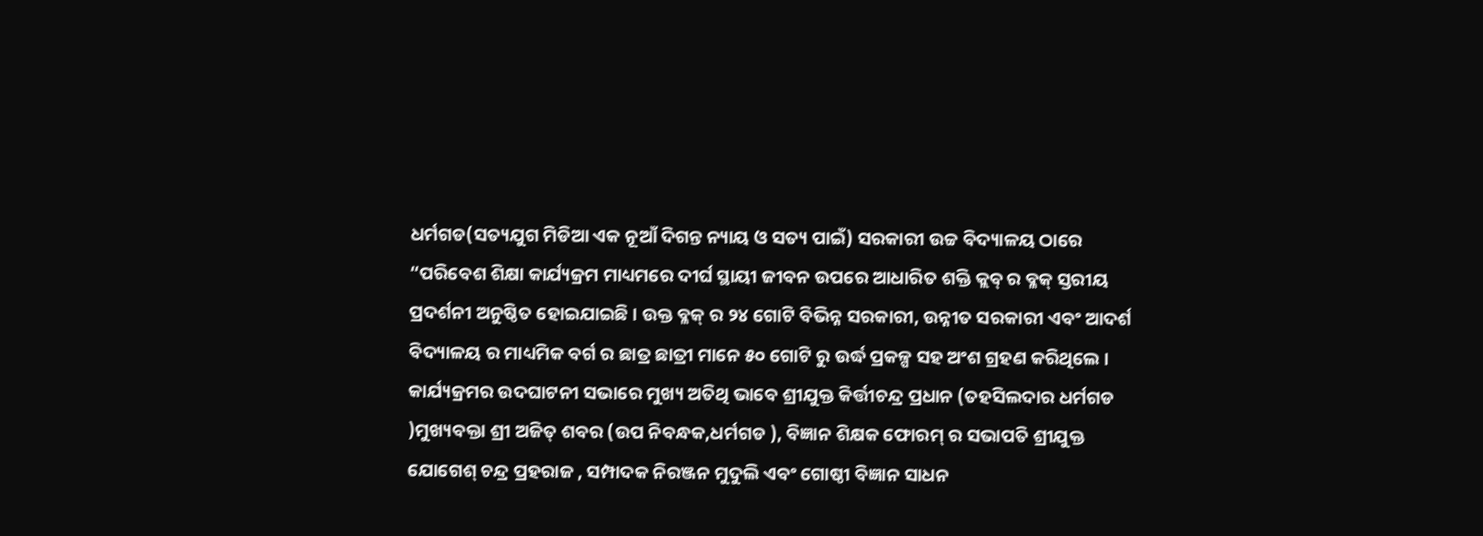ଧର୍ମଗଡ(ସତ୍ୟଯୁଗ ମିଡିଆ ଏକ ନୂଆଁ ଦିଗନ୍ତ ନ୍ୟାୟ ଓ ସତ୍ୟ ପାଇଁ) ସରକାରୀ ଉଚ୍ଚ ବିଦ୍ୟାଳୟ ଠାରେ “ପରିବେଶ ଶିକ୍ଷା କାର୍ଯ୍ୟକ୍ରମ ମାଧ୍ୟମରେ ଦୀର୍ଘ ସ୍ଥାୟୀ ଜୀବନ ଉପରେ ଆଧାରିତ ଶକ୍ତି କ୍ଲବ୍ ର ବ୍ଳକ୍ ସ୍ତରୀୟ ପ୍ରଦର୍ଶନୀ ଅନୁଷ୍ଠିତ ହୋଇଯାଇଛି । ଉକ୍ତ ବ୍ଳକ୍ ର ୨୪ ଗୋଟି ବିଭିନ୍ନ ସରକାରୀ, ଉନ୍ନୀତ ସରକାରୀ ଏବଂ ଆଦର୍ଶ ବିଦ୍ୟାଳୟ ର ମାଧ୍ୟମିକ ବର୍ଗ ର ଛାତ୍ର ଛାତ୍ରୀ ମାନେ ୫୦ ଗୋଟି ରୁ ଉର୍ଦ୍ଧ ପ୍ରକଳ୍ପ ସହ ଅଂଶ ଗ୍ରହଣ କରିଥିଲେ । କାର୍ଯ୍ୟକ୍ରମର ଉଦଘାଟନୀ ସଭାରେ ମୁଖ୍ୟ ଅତିଥି ଭାବେ ଶ୍ରୀଯୁକ୍ତ କିର୍ତ୍ତୀଚନ୍ଦ୍ର ପ୍ରଧାନ (ତହସିଲଦାର ଧର୍ମଗଡ )ମୁଖ୍ୟବକ୍ତା ଶ୍ରୀ ଅଜିତ୍ ଶବର (ଉପ ନିବନ୍ଧକ,ଧର୍ମଗଡ ), ବିଜ୍ଞାନ ଶିକ୍ଷକ ଫୋରମ୍ ର ସଭାପତି ଶ୍ରୀଯୁକ୍ତ ଯୋଗେଶ୍ ଚନ୍ଦ୍ର ପ୍ରହରାଜ , ସମ୍ପାଦକ ନିରଞ୍ଜନ ମୁଦୁଲି ଏବଂ ଗୋଷ୍ଠୀ ବିଜ୍ଞାନ ସାଧନ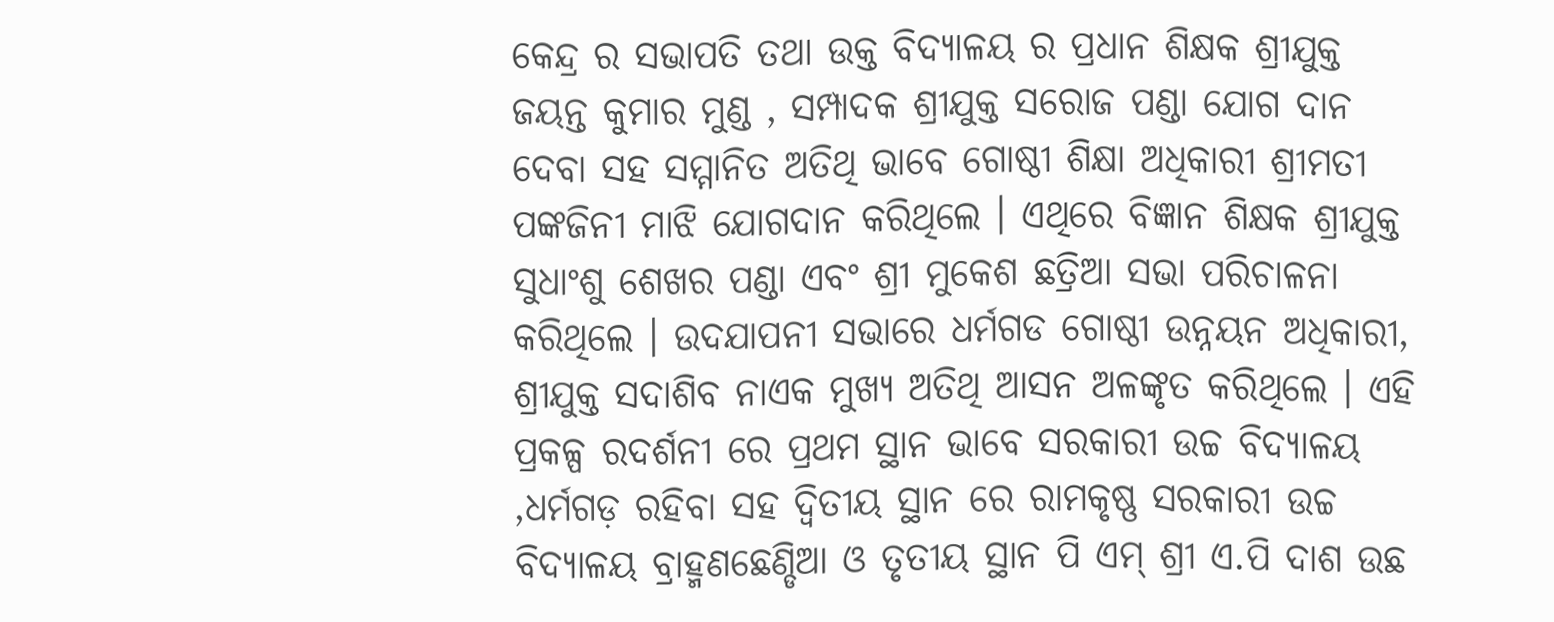କେନ୍ଦ୍ର ର ସଭାପତି ତଥା ଉକ୍ତ ବିଦ୍ୟାଳୟ ର ପ୍ରଧାନ ଶିକ୍ଷକ ଶ୍ରୀଯୁକ୍ତ ଜୟନ୍ତ କୁମାର ମୁଣ୍ଡ , ସମ୍ପାଦକ ଶ୍ରୀଯୁକ୍ତ ସରୋଜ ପଣ୍ଡା ଯୋଗ ଦାନ ଦେବା ସହ ସମ୍ମାନିତ ଅତିଥି ଭାବେ ଗୋଷ୍ଠୀ ଶିକ୍ଷା ଅଧିକାରୀ ଶ୍ରୀମତୀ ପଙ୍କଜିନୀ ମାଝି ଯୋଗଦାନ କରିଥିଲେ । ଏଥିରେ ବିଜ୍ଞାନ ଶିକ୍ଷକ ଶ୍ରୀଯୁକ୍ତ ସୁଧାଂଶୁ ଶେଖର ପଣ୍ଡା ଏବଂ ଶ୍ରୀ ମୁକେଶ ଛତ୍ରିଆ ସଭା ପରିଚାଳନା କରିଥିଲେ । ଉଦଯାପନୀ ସଭାରେ ଧର୍ମଗଡ ଗୋଷ୍ଠୀ ଉନ୍ନୟନ ଅଧିକାରୀ, ଶ୍ରୀଯୁକ୍ତ ସଦାଶିବ ନାଏକ ମୁଖ୍ୟ ଅତିଥି ଆସନ ଅଳଙ୍କୃତ କରିଥିଲେ । ଏହି ପ୍ରକଳ୍ପ ରଦର୍ଶନୀ ରେ ପ୍ରଥମ ସ୍ଥାନ ଭାବେ ସରକାରୀ ଉଚ୍ଚ ବିଦ୍ୟାଳୟ ,ଧର୍ମଗଡ଼ ରହିବା ସହ ଦ୍ଵିତୀୟ ସ୍ଥାନ ରେ ରାମକୃଷ୍ଣ ସରକାରୀ ଉଚ୍ଚ ବିଦ୍ୟାଳୟ ବ୍ରାହ୍ମଣଛେଣ୍ଡିଆ ଓ ତୃତୀୟ ସ୍ଥାନ ପି ଏମ୍ ଶ୍ରୀ ଏ.ପି ଦାଶ ଉଛ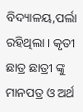ବିଦ୍ୟାଳୟ,ପର୍ଲା ରହିଥିଲା । କୃତୀ ଛାତ୍ର ଛାତ୍ରୀ ଙ୍କୁ ମାନପତ୍ର ଓ ଅର୍ଥ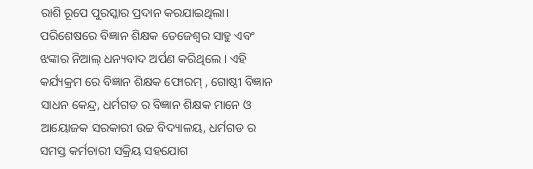ରାଶି ରୂପେ ପୁରସ୍କାର ପ୍ରଦାନ କରଯାଇଥିଲା। ପରିଶେଷରେ ବିଜ୍ଞାନ ଶିକ୍ଷକ ତେଜେଶ୍ଵର ସାହୁ ଏବଂ ଝଙ୍କାର ନିଆଲ୍ ଧନ୍ୟବାଦ ଅର୍ପଣ କରିଥିଲେ । ଏହି କର୍ଯ୍ୟକ୍ରମ ରେ ବିଜ୍ଞାନ ଶିକ୍ଷକ ଫୋରମ୍ , ଗୋଷ୍ଠୀ ବିଜ୍ଞାନ ସାଧନ କେନ୍ଦ୍ର, ଧର୍ମଗଡ ର ବିଜ୍ଞାନ ଶିକ୍ଷକ ମାନେ ଓ ଆୟୋଜକ ସରକାରୀ ଉଚ୍ଚ ବିଦ୍ୟାଳୟ, ଧର୍ମଗଡ ର ସମସ୍ତ କର୍ମଚାରୀ ସକ୍ରିୟ ସହଯୋଗ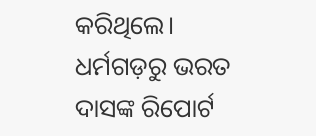କରିଥିଲେ।
ଧର୍ମଗଡ଼ରୁ ଭରତ ଦାସଙ୍କ ରିପୋର୍ଟ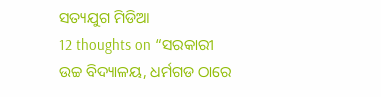ସତ୍ୟଯୁଗ ମିଡିଆ
12 thoughts on “ସରକାରୀ ଉଚ୍ଚ ବିଦ୍ୟାଳୟ, ଧର୍ମଗଡ ଠାରେ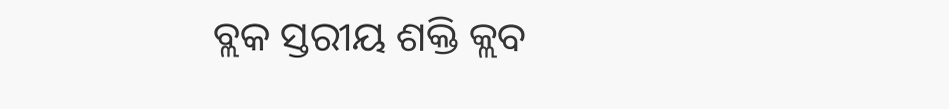ବ୍ଲକ ସ୍ତରୀୟ ଶକ୍ତି କ୍ଲବ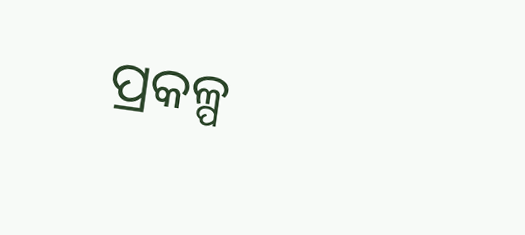ପ୍ରକଳ୍ପ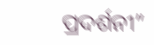ପ୍ରଦର୍ଶନୀ”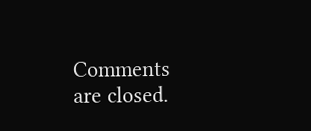Comments are closed.